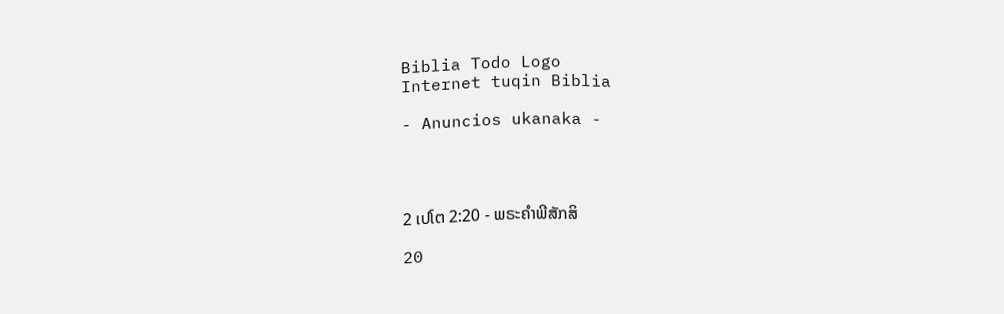Biblia Todo Logo
Internet tuqin Biblia

- Anuncios ukanaka -




2 ເປໂຕ 2:20 - ພຣະຄຳພີສັກສິ

20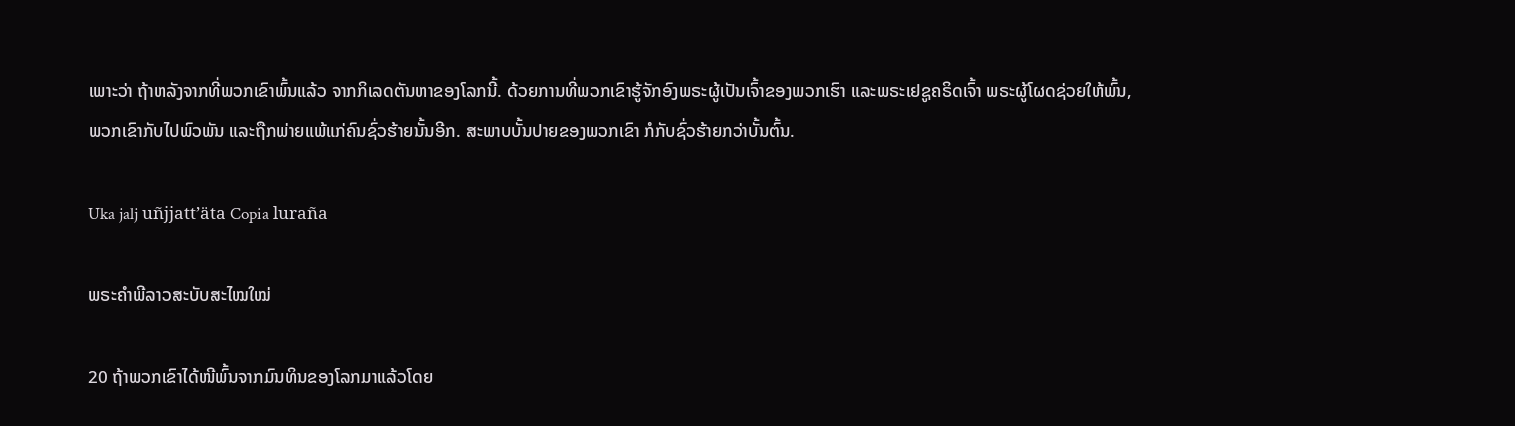ເພາະວ່າ ຖ້າຫລັງຈາກທີ່ພວກເຂົາພົ້ນແລ້ວ ຈາກກິເລດຕັນຫາຂອງໂລກນີ້. ດ້ວຍການທີ່ພວກເຂົາຮູ້ຈັກອົງພຣະຜູ້ເປັນເຈົ້າຂອງພວກເຮົາ ແລະພຣະເຢຊູຄຣິດເຈົ້າ ພຣະຜູ້ໂຜດຊ່ວຍໃຫ້ພົ້ນ, ພວກເຂົາກັບໄປພົວພັນ ແລະຖືກພ່າຍແພ້ແກ່ຄົນຊົ່ວຮ້າຍນັ້ນອີກ. ສະພາບບັ້ນປາຍຂອງພວກເຂົາ ກໍກັບຊົ່ວຮ້າຍກວ່າບັ້ນຕົ້ນ.

Uka jalj uñjjattʼäta Copia luraña

ພຣະຄຳພີລາວສະບັບສະໄໝໃໝ່

20 ຖ້າພວກເຂົາໄດ້ໜີພົ້ນຈາກມົນທິນຂອງໂລກມາແລ້ວໂດຍ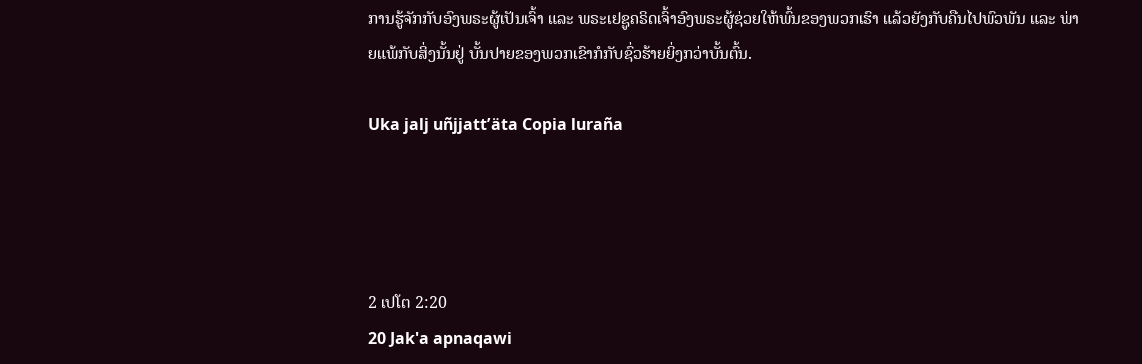ການຮູ້ຈັກກັບອົງພຣະຜູ້ເປັນເຈົ້າ ແລະ ພຣະເຢຊູຄຣິດເຈົ້າອົງພຣະຜູ້ຊ່ວຍໃຫ້ພົ້ນຂອງພວກເຮົາ ແລ້ວຍັງກັບຄືນໄປພົວພັນ ແລະ ພ່າຍແພ້ກັບສິ່ງນັ້ນຢູ່ ບັ້ນປາຍຂອງພວກເຂົາກໍກັບຊົ່ວຮ້າຍຍິ່ງກວ່າບັ້ນຕົ້ນ.

Uka jalj uñjjattʼäta Copia luraña




2 ເປໂຕ 2:20
20 Jak'a apnaqawi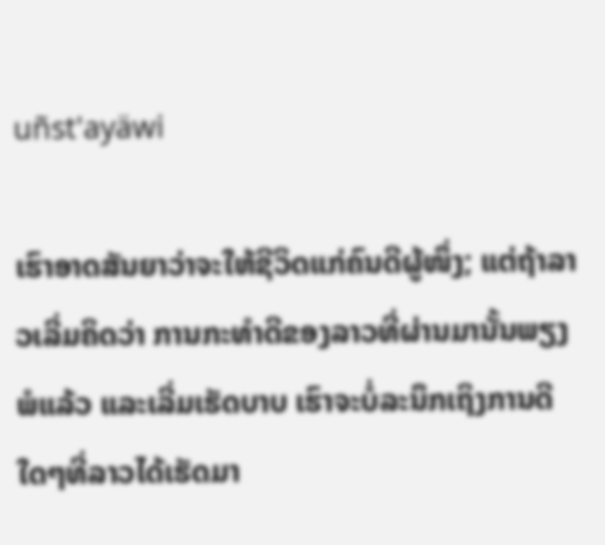uñst'ayäwi

ເຮົາອາດສັນຍາວ່າຈະໃຫ້ຊີວິດແກ່ຄົນດີຜູ້ໜຶ່ງ; ແຕ່ຖ້າລາວເລີ່ມຄິດວ່າ ການກະທຳດີຂອງລາວທີ່ຜ່ານມານັ້ນພຽງພໍແລ້ວ ແລະເລີ່ມເຮັດບາບ ເຮົາຈະບໍ່ລະນຶກເຖິງການດີໃດໆທີ່ລາວໄດ້ເຮັດມາ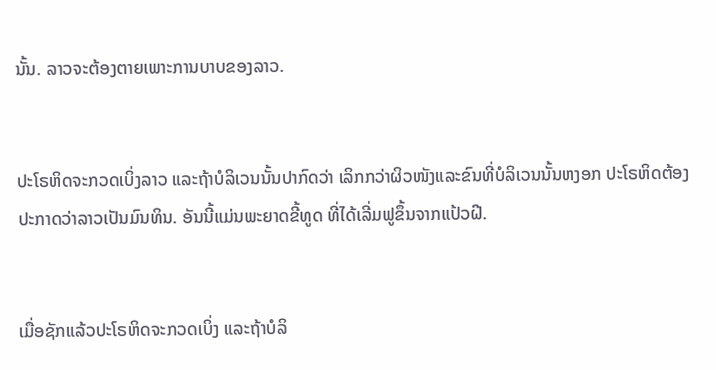ນັ້ນ. ລາວຈະຕ້ອງຕາຍເພາະການບາບຂອງລາວ.


ປະໂຣຫິດຈະກວດເບິ່ງລາວ ແລະຖ້າບໍລິເວນນັ້ນປາກົດວ່າ ເລິກກວ່າຜິວໜັງແລະຂົນທີ່ບໍລິເວນນັ້ນຫງອກ ປະໂຣຫິດຕ້ອງປະກາດວ່າລາວເປັນມົນທິນ. ອັນນີ້ແມ່ນພະຍາດຂີ້ທູດ ທີ່ໄດ້ເລີ່ມຟູຂຶ້ນຈາກແປ້ວຝີ.


ເມື່ອຊັກແລ້ວປະໂຣຫິດຈະກວດເບິ່ງ ແລະຖ້າບໍລິ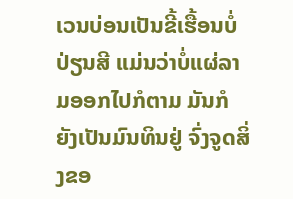ເວນບ່ອນເປັນຂີ້ເຮື້ອນບໍ່ປ່ຽນສີ ແມ່ນວ່າບໍ່ແຜ່ລາມອອກໄປກໍຕາມ ມັນກໍຍັງເປັນມົນທິນຢູ່ ຈົ່ງຈູດສິ່ງຂອ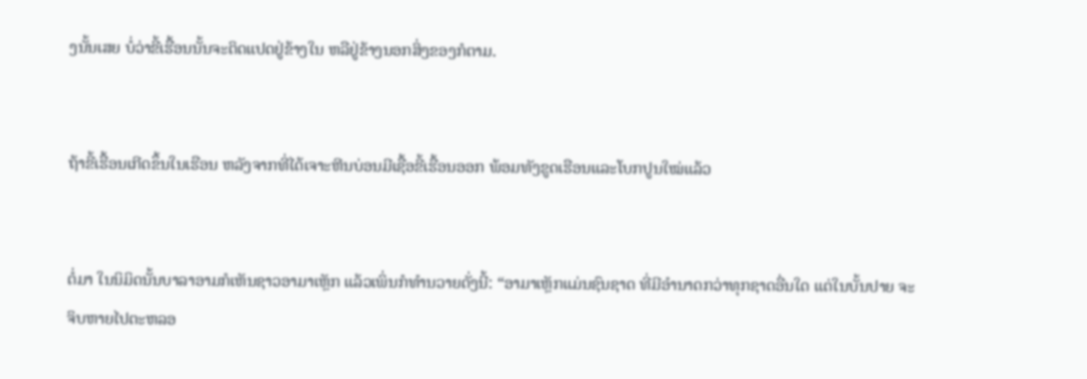ງນັ້ນເສຍ ບໍ່ວ່າຂີ້ເຮື້ອນນັ້ນຈະຕິດແປດຢູ່ຂ້າງໃນ ຫລືຢູ່ຂ້າງນອກສິ່ງຂອງກໍຕາມ.


ຖ້າຂີ້ເຮື້ອນເກີດຂຶ້ນໃນເຮືອນ ຫລັງຈາກທີ່ໄດ້ເຈາະຫີນບ່ອນມີເຊື້ອຂີ້ເຮື້ອນອອກ ພ້ອມທັງຂູດເຮືອນແລະໂບກປູນໃໝ່ແລ້ວ


ຕໍ່ມາ ໃນນິມິດນັ້ນບາລາອາມກໍເຫັນຊາວອາມາເຫຼັກ ແລ້ວເພິ່ນກໍທຳນວາຍດັ່ງນີ້: “ອາມາເຫຼັກແມ່ນຊົນຊາດ ທີ່ມີອຳນາດກວ່າທຸກຊາດອື່ນໃດ ແຕ່ໃນບັ້ນປາຍ ຈະຈິບຫາຍໄປຕະຫລອ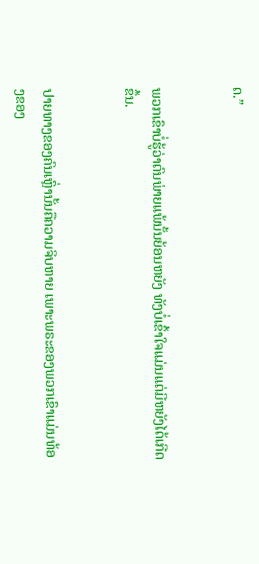ດ.”


ພວກເຂົາບໍ່ຮູ້ວ່າຕົນພ່າຍແພ້ນັ້ນຍ້ອນຫຍັງ ທັງບໍ່ເຂົ້າໃຈແມ່ນແຕ່ມີຫຍັງໄດ້ເກີດຂຶ້ນ.


ປາຍທາງຂອງຄົນເຫຼົ່ານັ້ນຄືຄວາມຈິບຫາຍ ເພາະພຣະຂອງພວກເຂົາແມ່ນທ້ອງຂອງ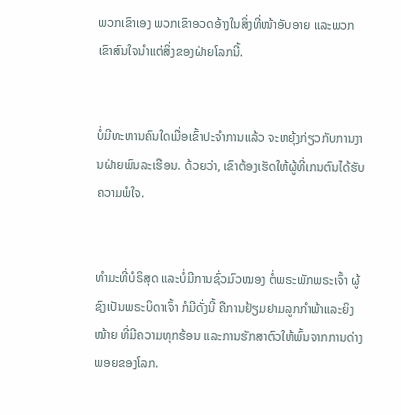ພວກເຂົາເອງ ພວກເຂົາອວດອ້າງໃນສິ່ງທີ່ໜ້າອັບອາຍ ແລະພວກເຂົາສົນໃຈນຳແຕ່ສິ່ງຂອງຝ່າຍໂລກນີ້.


ບໍ່ມີທະຫານຄົນໃດເມື່ອເຂົ້າປະຈຳການແລ້ວ ຈະຫຍຸ້ງກ່ຽວກັບການງານຝ່າຍພົນລະເຮືອນ. ດ້ວຍວ່າ, ເຂົາຕ້ອງເຮັດໃຫ້ຜູ້ທີ່ເກນຕົນໄດ້ຮັບຄວາມພໍໃຈ.


ທຳມະທີ່ບໍຣິສຸດ ແລະບໍ່ມີການຊົ່ວມົວໝອງ ຕໍ່ພຣະພັກພຣະເຈົ້າ ຜູ້ຊົງເປັນພຣະບິດາເຈົ້າ ກໍມີດັ່ງນີ້ ຄືການຢ້ຽມຢາມລູກກຳພ້າແລະຍິງໝ້າຍ ທີ່ມີຄວາມທຸກຮ້ອນ ແລະການຮັກສາຕົວໃຫ້ພົ້ນຈາກການດ່າງພອຍຂອງໂລກ.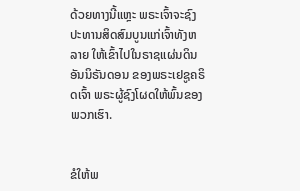ດ້ວຍທາງນີ້ແຫຼະ ພຣະເຈົ້າຈະຊົງປະທານສິດສົມບູນແກ່ເຈົ້າທັງຫລາຍ ໃຫ້ເຂົ້າໄປໃນຣາຊແຜ່ນດິນອັນນິຣັນດອນ ຂອງພຣະເຢຊູຄຣິດເຈົ້າ ພຣະຜູ້ຊົງໂຜດໃຫ້ພົ້ນຂອງພວກເຮົາ.


ຂໍໃຫ້ພ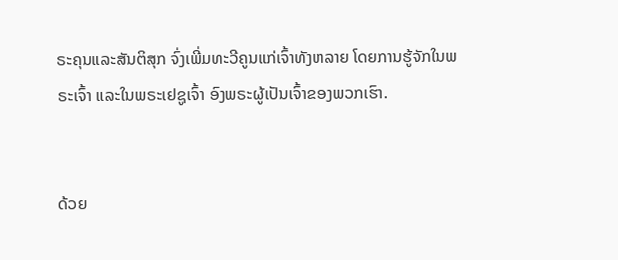ຣະຄຸນແລະສັນຕິສຸກ ຈົ່ງເພີ່ມທະວີຄູນແກ່ເຈົ້າທັງຫລາຍ ໂດຍການຮູ້ຈັກໃນພຣະເຈົ້າ ແລະໃນພຣະເຢຊູເຈົ້າ ອົງພຣະຜູ້ເປັນເຈົ້າຂອງພວກເຮົາ.


ດ້ວຍ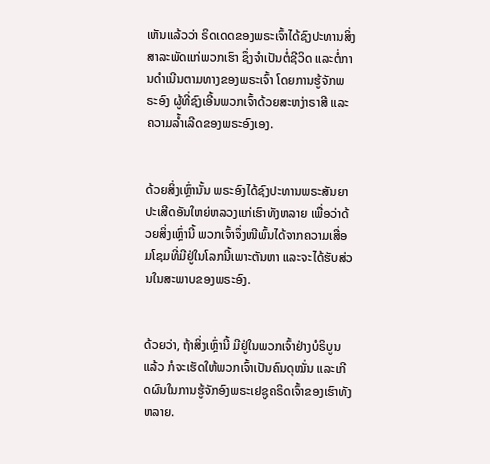ເຫັນແລ້ວວ່າ ຣິດເດດຂອງພຣະເຈົ້າໄດ້ຊົງປະທານສິ່ງສາລະພັດແກ່ພວກເຮົາ ຊຶ່ງຈຳເປັນຕໍ່ຊີວິດ ແລະຕໍ່ການດຳເນີນຕາມທາງຂອງພຣະເຈົ້າ ໂດຍການຮູ້ຈັກພຣະອົງ ຜູ້ທີ່ຊົງເອີ້ນພວກເຈົ້າດ້ວຍສະຫງ່າຣາສີ ແລະຄວາມລໍ້າເລີດຂອງພຣະອົງເອງ.


ດ້ວຍສິ່ງເຫຼົ່ານັ້ນ ພຣະອົງໄດ້ຊົງປະທານພຣະສັນຍາປະເສີດອັນໃຫຍ່ຫລວງແກ່ເຮົາທັງຫລາຍ ເພື່ອວ່າດ້ວຍສິ່ງເຫຼົ່ານີ້ ພວກເຈົ້າຈຶ່ງໜີພົ້ນໄດ້ຈາກຄວາມເສື່ອມໂຊມທີ່ມີຢູ່ໃນໂລກນີ້ເພາະຕັນຫາ ແລະຈະໄດ້ຮັບສ່ວນໃນສະພາບຂອງພຣະອົງ.


ດ້ວຍວ່າ, ຖ້າສິ່ງເຫຼົ່ານີ້ ມີຢູ່ໃນພວກເຈົ້າຢ່າງບໍຣິບູນແລ້ວ ກໍຈະເຮັດໃຫ້ພວກເຈົ້າເປັນຄົນດຸໝັ່ນ ແລະເກີດຜົນໃນການຮູ້ຈັກອົງພຣະເຢຊູຄຣິດເຈົ້າຂອງເຮົາທັງຫລາຍ.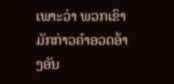ເພາະວ່າ ພວກເຂົາມັກກ່າວຄຳອວດອ້າງອັນ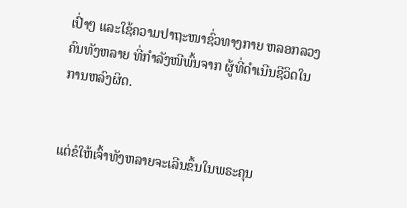ເປົ່າໆ ແລະໃຊ້ຄວາມປາຖະໜາຊົ່ວທາງກາຍ ຫລອກລວງຄົນທັງຫລາຍ ທີ່ກຳລັງໜີພົ້ນຈາກ ຜູ້ທີ່ດຳເນີນຊີວິດໃນການຫລົງຜິດ.


ແຕ່ຂໍໃຫ້ເຈົ້າທັງຫລາຍຈະເລີນຂຶ້ນໃນພຣະຄຸນ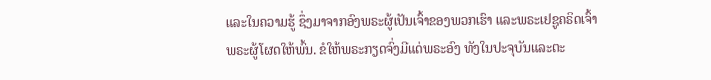ແລະໃນຄວາມຮູ້ ຊຶ່ງມາຈາກອົງພຣະຜູ້ເປັນເຈົ້າຂອງພວກເຮົາ ແລະພຣະເຢຊູຄຣິດເຈົ້າ ພຣະຜູ້ໂຜດໃຫ້ພົ້ນ. ຂໍໃຫ້ພຣະກຽດຈົ່ງມີແດ່ພຣະອົງ ທັງໃນປະຈຸບັນແລະຕະ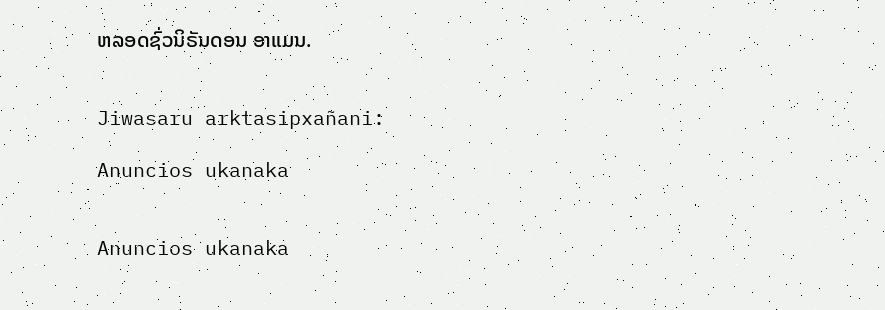ຫລອດຊົ່ວນິຣັນດອນ ອາແມນ.


Jiwasaru arktasipxañani:

Anuncios ukanaka


Anuncios ukanaka